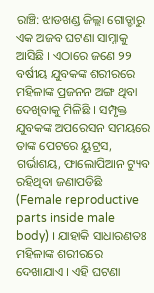ରାଞ୍ଚି: ଝାଡଖଣ୍ଡ ଜିଲ୍ଲା ଗୋଡ୍ଡାରୁ ଏକ ଅଜବ ଘଟଣା ସାମ୍ନାକୁ ଆସିଛି । ଏଠାରେ ଜଣେ ୨୨ ବର୍ଷୀୟ ଯୁବକଙ୍କ ଶରୀରରେ ମହିଳାଙ୍କ ପ୍ରଜନନ ଅଙ୍ଗ ଥିବା ଦେଖିବାକୁ ମିଳିଛି । ସମ୍ପୃକ୍ତ ଯୁବକଙ୍କ ଅପରେସନ ସମୟରେ ତାଙ୍କ ପେଟରେ ୟୁଟ୍ରସ, ଗର୍ଭାଶୟ, ଫାଲୋପିଆନ ଟ୍ୟୁବ ରହିଥିବା ଜଣାପଡିଛି (Female reproductive parts inside male body) । ଯାହାକି ସାଧାରଣତଃ ମହିଳାଙ୍କ ଶରୀରରେ ଦେଖାଯାଏ । ଏହି ଘଟଣା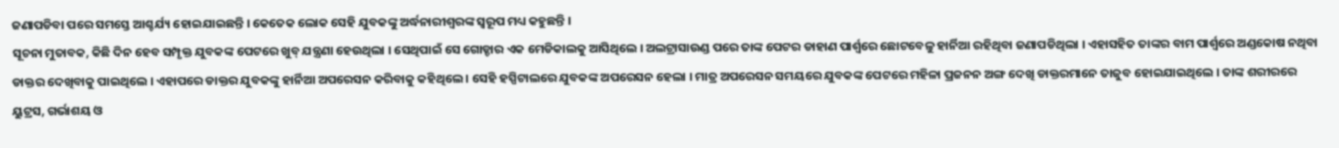ଜଣାପଡିବା ପରେ ସମସ୍ତେ ଆଶ୍ଚର୍ଯ୍ୟ ହୋଇଯାଇଛନ୍ତି । କେତେକ ଲୋକ ସେହି ଯୁବକଙ୍କୁ ଅର୍ଦ୍ଧନାରୀଶ୍ବରଙ୍କ ସ୍ବରୂପ ମଧ୍ୟ କହୁଛନ୍ତି ।
ସୂଚନା ମୁତାବକ, କିଛି ଦିନ ହେବ ସମ୍ପୃକ୍ତ ଯୁବକଙ୍କ ପେଟରେ ଖୁବ୍ ଯନ୍ତ୍ରଣା ହେଉଥିଲା । ସେଥିପାଇଁ ସେ ଗୋଡ୍ଡାର ଏକ ମେଡିକାଲକୁ ଆସିଥିଲେ । ଅଲଟ୍ରାସାଉଣ୍ଡ ପରେ ତାଙ୍କ ପେଟର ଡାହାଣ ପାର୍ଶ୍ବରେ ଛୋଟବେଳୁ ହାର୍ନିଆ ରହିଥିବା ଜଣାପଡିଥିଲା । ଏହାସହିତ ତାଙ୍କର ବାମ ପାର୍ଶ୍ବରେ ଅଣ୍ଡକୋଷ ନଥିବା ଡାକ୍ତର ଦେଖିବାକୁ ପାଇଥିଲେ । ଏହାପରେ ଡାକ୍ତର ଯୁବକଙ୍କୁ ହାର୍ନିଆ ଅପରେସନ କରିବାକୁ କହିଥିଲେ । ସେହି ହସ୍ପିଟାଲରେ ଯୁବକଙ୍କ ଅପରେସନ ହେଲା । ମାତ୍ର ଅପରେସନ ସମୟରେ ଯୁବକଙ୍କ ପେଟରେ ମହିଳା ପ୍ରଜନନ ଅଙ୍ଗ ଦେଖି ଡାକ୍ତରମାନେ ତାଜୁବ ହୋଇଯାଇଥିଲେ । ତାଙ୍କ ଶରୀରରେ ୟୁଟ୍ରସ, ଗର୍ଭାଶୟ ଓ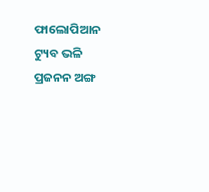ଫାଲୋପିଆନ ଟ୍ୟୁବ ଭଳି ପ୍ରଜନନ ଅଙ୍ଗ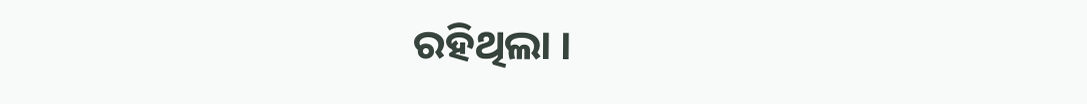ରହିଥିଲା ।